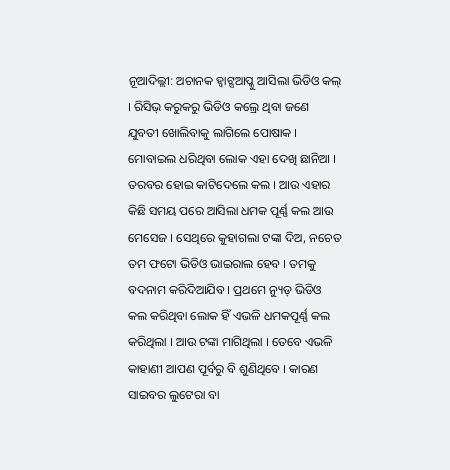ନୂଆଦିଲ୍ଲୀ: ଅଚାନକ ହ୍ୱାଟ୍ସଆପ୍କୁ ଆସିଲା ଭିଡିଓ କଲ୍ । ରିସିଭ୍ କରୁକରୁ ଭିଡିଓ କଲ୍ରେ ଥିବା ଜଣେ ଯୁବତୀ ଖୋଲିବାକୁ ଲାଗିଲେ ପୋଷାକ । ମୋବାଇଲ ଧରିଥିବା ଲୋକ ଏହା ଦେଖି ଛାନିଆ । ତରବର ହୋଇ କାଟିଦେଲେ କଲ । ଆଉ ଏହାର କିଛି ସମୟ ପରେ ଆସିଲା ଧମକ ପୂର୍ଣ୍ଣ କଲ ଆଉ ମେସେଜ । ସେଥିରେ କୁହାଗଲା ଟଙ୍କା ଦିଅ, ନଚେତ ତମ ଫଟୋ ଭିଡିଓ ଭାଇରାଲ ହେବ । ତମକୁ ବଦନାମ କରିଦିଆଯିବ । ପ୍ରଥମେ ନ୍ୟୁଡ୍ ଭିଡିଓ କଲ କରିଥିବା ଲୋକ ହିଁ ଏଭଳି ଧମକପୂର୍ଣ୍ଣ କଲ କରିଥିଲା । ଆଉ ଟଙ୍କା ମାଗିଥିଲା । ତେବେ ଏଭଳି କାହାଣୀ ଆପଣ ପୂର୍ବରୁ ବି ଶୁଣିଥିବେ । କାରଣ ସାଇବର ଲୁଟେରା ବା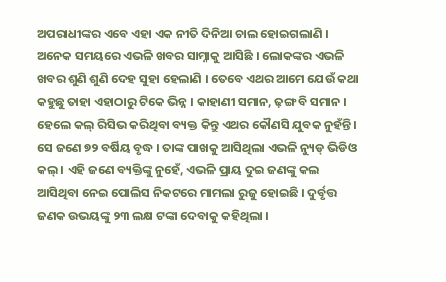ଅପରାଧୀଙ୍କର ଏବେ ଏହା ଏକ ନୀତି ଦିନିଆ ଚାଲ ହୋଇଗଲାଣି ।
ଅନେକ ସମୟରେ ଏଭଳି ଖବର ସାମ୍ନାକୁ ଆସିଛି । ଲୋକଙ୍କର ଏଭଳି ଖବର ଶୁଣି ଶୁଣି ଦେହ ସୁହା ହେଲାଣି । ତେବେ ଏଥର ଆମେ ଯେଉଁ କଥା କହୁଛୁ ତାହା ଏହାଠାରୁ ଟିକେ ଭିନ୍ନ । କାହାଣୀ ସମାନ, ଢ଼ଙ୍ଗ ବି ସମାନ । ହେଲେ କଲ୍ ରିସିଭ କରିଥିବା ବ୍ୟକ୍ତ କିନ୍ତୁ ଏଥର କୌଣସି ଯୁବକ ନୁହଁନ୍ତି । ସେ ଜଣେ ୭୨ ବର୍ଷିୟ ବୃଦ୍ଧ । ତାଙ୍କ ପାଖକୁ ଆସିଥିଲା ଏଭଳି ନ୍ୟୁଡ୍ ଭିଡିଓ କଲ୍ । ଏହି ଜଣେ ବ୍ୟକ୍ତିଙ୍କୁ ନୁହେଁ, ଏଭଳି ପ୍ରାୟ ଦୁଇ ଜଣଙ୍କୁ କଲ ଆସିଥିବା ନେଇ ପୋଲିସ ନିକଟରେ ମାମଲା ରୁଜୁ ହୋଇଛି । ଦୁର୍ବୃତ୍ତ ଜଣକ ଉଭୟଙ୍କୁ ୨୩ ଲକ୍ଷ ଟଙ୍କା ଦେବାକୁ କହିଥିଲା ।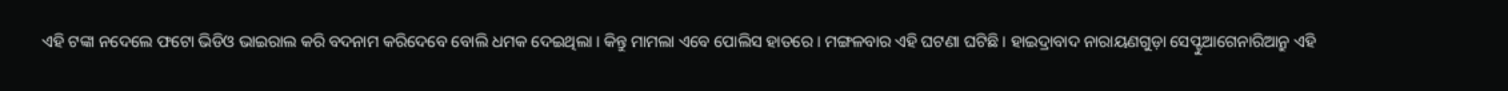ଏହି ଟଙ୍କା ନଦେଲେ ଫଟୋ ଭିଡିଓ ଭାଇରାଲ କରି ବଦନାମ କରିଦେବେ ବୋଲି ଧମକ ଦେଇଥିଲା । କିନ୍ତୁ ମାମଲା ଏବେ ପୋଲିସ ହାତରେ । ମଙ୍ଗଳବାର ଏହି ଘଟଣା ଘଟିଛି । ହାଇଦ୍ରାବାଦ ନାରାୟଣଗୁଡ଼ା ସେପ୍ଟୁଆଗେନାରିଆନ୍ରୁ ଏହି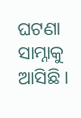ଘଟଣା ସାମ୍ନାକୁ ଆସିଛି ।